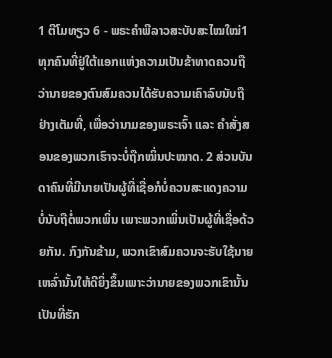1 ຕີໂມທຽວ 6 - ພຣະຄຳພີລາວສະບັບສະໄໝໃໝ່1 ທຸກຄົນທີ່ຢູ່ໃຕ້ແອກແຫ່ງຄວາມເປັນຂ້າທາດຄວນຖືວ່ານາຍຂອງຕົນສົມຄວນໄດ້ຮັບຄວາມເຄົາລົບນັບຖືຢ່າງເຕັມທີ່, ເພື່ອວ່ານາມຂອງພຣະເຈົ້າ ແລະ ຄຳສັ່ງສອນຂອງພວກເຮົາຈະບໍ່ຖືກໝິ່ນປະໝາດ. 2 ສ່ວນບັນດາຄົນທີ່ມີນາຍເປັນຜູ້ທີ່ເຊື່ອກໍບໍ່ຄວນສະແດງຄວາມບໍ່ນັບຖືຕໍ່ພວກເພິ່ນ ເພາະພວກເພິ່ນເປັນຜູ້ທີ່ເຊື່ອດ້ວຍກັນ. ກົງກັນຂ້າມ, ພວກເຂົາສົມຄວນຈະຮັບໃຊ້ນາຍເຫລົ່ານັ້ນໃຫ້ດີຍິ່ງຂຶ້ນເພາະວ່ານາຍຂອງພວກເຂົານັ້ນເປັນທີ່ຮັກ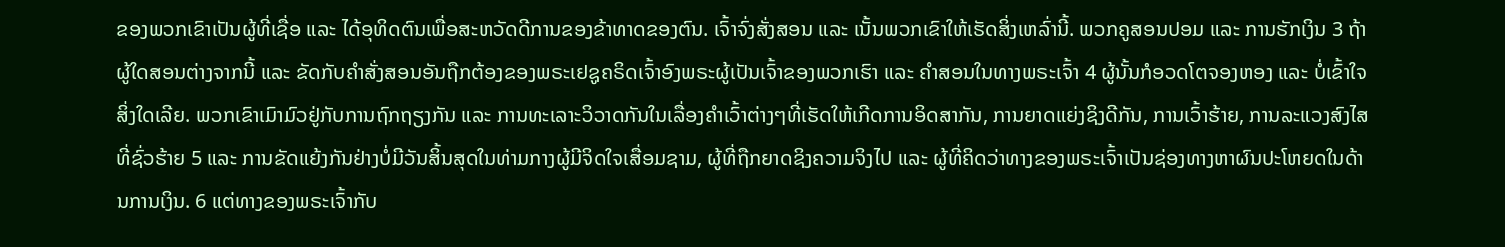ຂອງພວກເຂົາເປັນຜູ້ທີ່ເຊື່ອ ແລະ ໄດ້ອຸທິດຕົນເພື່ອສະຫວັດດີການຂອງຂ້າທາດຂອງຕົນ. ເຈົ້າຈົ່ງສັ່ງສອນ ແລະ ເນັ້ນພວກເຂົາໃຫ້ເຮັດສິ່ງເຫລົ່ານີ້. ພວກຄູສອນປອມ ແລະ ການຮັກເງິນ 3 ຖ້າຜູ້ໃດສອນຕ່າງຈາກນີ້ ແລະ ຂັດກັບຄຳສັ່ງສອນອັນຖືກຕ້ອງຂອງພຣະເຢຊູຄຣິດເຈົ້າອົງພຣະຜູ້ເປັນເຈົ້າຂອງພວກເຮົາ ແລະ ຄຳສອນໃນທາງພຣະເຈົ້າ 4 ຜູ້ນັ້ນກໍອວດໂຕຈອງຫອງ ແລະ ບໍ່ເຂົ້າໃຈສິ່ງໃດເລີຍ. ພວກເຂົາເມົາມົວຢູ່ກັບການຖົກຖຽງກັນ ແລະ ການທະເລາະວິວາດກັນໃນເລື່ອງຄຳເວົ້າຕ່າງໆທີ່ເຮັດໃຫ້ເກີດການອິດສາກັນ, ການຍາດແຍ່ງຊິງດີກັນ, ການເວົ້າຮ້າຍ, ການລະແວງສົງໄສທີ່ຊົ່ວຮ້າຍ 5 ແລະ ການຂັດແຍ້ງກັນຢ່າງບໍ່ມີວັນສິ້ນສຸດໃນທ່າມກາງຜູ້ມີຈິດໃຈເສື່ອມຊາມ, ຜູ້ທີ່ຖືກຍາດຊິງຄວາມຈິງໄປ ແລະ ຜູ້ທີ່ຄິດວ່າທາງຂອງພຣະເຈົ້າເປັນຊ່ອງທາງຫາຜົນປະໂຫຍດໃນດ້ານການເງິນ. 6 ແຕ່ທາງຂອງພຣະເຈົ້າກັບ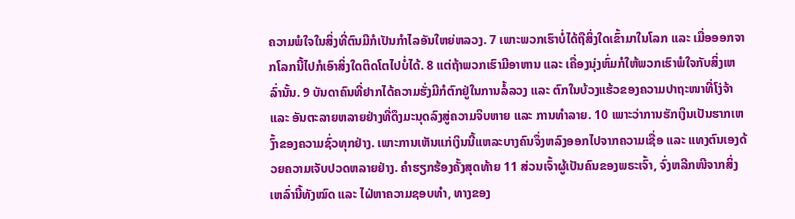ຄວາມພໍໃຈໃນສິ່ງທີ່ຕົນມີກໍເປັນກຳໄລອັນໃຫຍ່ຫລວງ. 7 ເພາະພວກເຮົາບໍ່ໄດ້ຖືສິ່ງໃດເຂົ້າມາໃນໂລກ ແລະ ເມື່ອອອກຈາກໂລກນີ້ໄປກໍເອົາສິ່ງໃດຕິດໂຕໄປບໍ່ໄດ້. 8 ແຕ່ຖ້າພວກເຮົາມີອາຫານ ແລະ ເຄື່ອງນຸ່ງຫົ່ມກໍໃຫ້ພວກເຮົາພໍໃຈກັບສິ່ງເຫລົ່ານັ້ນ. 9 ບັນດາຄົນທີ່ຢາກໄດ້ຄວາມຮັ່ງມີກໍຕົກຢູ່ໃນການລໍ້ລວງ ແລະ ຕົກໃນບ້ວງແຮ້ວຂອງຄວາມປາຖະໜາທີ່ໂງ່ຈ້າ ແລະ ອັນຕະລາຍຫລາຍຢ່າງທີ່ດຶງມະນຸດລົງສູ່ຄວາມຈິບຫາຍ ແລະ ການທຳລາຍ. 10 ເພາະວ່າການຮັກເງິນເປັນຮາກເຫງົ້າຂອງຄວາມຊົ່ວທຸກຢ່າງ. ເພາະການເຫັນແກ່ເງິນນີ້ແຫລະບາງຄົນຈຶ່ງຫລົງອອກໄປຈາກຄວາມເຊື່ອ ແລະ ແທງຕົນເອງດ້ວຍຄວາມເຈັບປວດຫລາຍຢ່າງ. ຄຳຮຽກຮ້ອງຄັ້ງສຸດທ້າຍ 11 ສ່ວນເຈົ້າຜູ້ເປັນຄົນຂອງພຣະເຈົ້າ, ຈົ່ງຫລີກໜີຈາກສິ່ງເຫລົ່ານີ້ທັງໝົດ ແລະ ໄຝ່ຫາຄວາມຊອບທຳ, ທາງຂອງ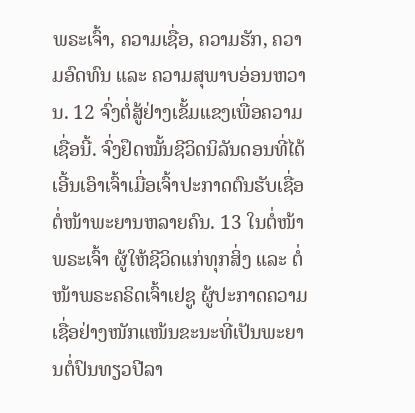ພຣະເຈົ້າ, ຄວາມເຊື່ອ, ຄວາມຮັກ, ຄວາມອົດທົນ ແລະ ຄວາມສຸພາບອ່ອນຫວານ. 12 ຈົ່ງຕໍ່ສູ້ຢ່າງເຂັ້ມແຂງເພື່ອຄວາມເຊື່ອນີ້. ຈົ່ງຢຶດໝັ້ນຊີວິດນິລັນດອນທີ່ໄດ້ເອີ້ນເອົາເຈົ້າເມື່ອເຈົ້າປະກາດຕົນຮັບເຊື່ອຕໍ່ໜ້າພະຍານຫລາຍຄົນ. 13 ໃນຕໍ່ໜ້າພຣະເຈົ້າ ຜູ້ໃຫ້ຊີວິດແກ່ທຸກສິ່ງ ແລະ ຕໍ່ໜ້າພຣະຄຣິດເຈົ້າເຢຊູ ຜູ້ປະກາດຄວາມເຊື່ອຢ່າງໜັກແໜ້ນຂະນະທີ່ເປັນພະຍານຕໍ່ປົນທຽວປີລາ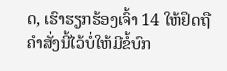ດ, ເຮົາຮຽກຮ້ອງເຈົ້າ 14 ໃຫ້ຢຶດຖືຄຳສັ່ງນີ້ໄວ້ບໍ່ໃຫ້ມີຂໍ້ບົກ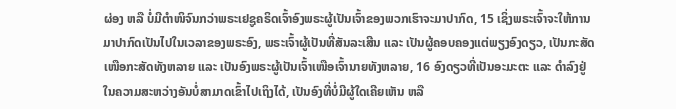ຜ່ອງ ຫລື ບໍ່ມີຕຳໜິຈົນກວ່າພຣະເຢຊູຄຣິດເຈົ້າອົງພຣະຜູ້ເປັນເຈົ້າຂອງພວກເຮົາຈະມາປາກົດ, 15 ເຊິ່ງພຣະເຈົ້າຈະໃຫ້ການມາປາກົດເປັນໄປໃນເວລາຂອງພຣະອົງ, ພຣະເຈົ້າຜູ້ເປັນທີ່ສັນລະເສີນ ແລະ ເປັນຜູ້ຄອບຄອງແຕ່ພຽງອົງດຽວ, ເປັນກະສັດເໜືອກະສັດທັງຫລາຍ ແລະ ເປັນອົງພຣະຜູ້ເປັນເຈົ້າເໜືອເຈົ້ານາຍທັງຫລາຍ, 16 ອົງດຽວທີ່ເປັນອະມະຕະ ແລະ ດຳລົງຢູ່ໃນຄວາມສະຫວ່າງອັນບໍ່ສາມາດເຂົ້າໄປເຖິງໄດ້, ເປັນອົງທີ່ບໍ່ມີຜູ້ໃດເຄີຍເຫັນ ຫລື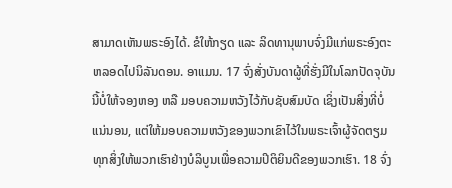ສາມາດເຫັນພຣະອົງໄດ້. ຂໍໃຫ້ກຽດ ແລະ ລິດທານຸພາບຈົ່ງມີແກ່ພຣະອົງຕະຫລອດໄປນິລັນດອນ. ອາແມນ. 17 ຈົ່ງສັ່ງບັນດາຜູ້ທີ່ຮັ່ງມີໃນໂລກປັດຈຸບັນນີ້ບໍ່ໃຫ້ຈອງຫອງ ຫລື ມອບຄວາມຫວັງໄວ້ກັບຊັບສົມບັດ ເຊິ່ງເປັນສິ່ງທີ່ບໍ່ແນ່ນອນ, ແຕ່ໃຫ້ມອບຄວາມຫວັງຂອງພວກເຂົາໄວ້ໃນພຣະເຈົ້າຜູ້ຈັດຕຽມທຸກສິ່ງໃຫ້ພວກເຮົາຢ່າງບໍລິບູນເພື່ອຄວາມປິຕິຍິນດີຂອງພວກເຮົາ. 18 ຈົ່ງ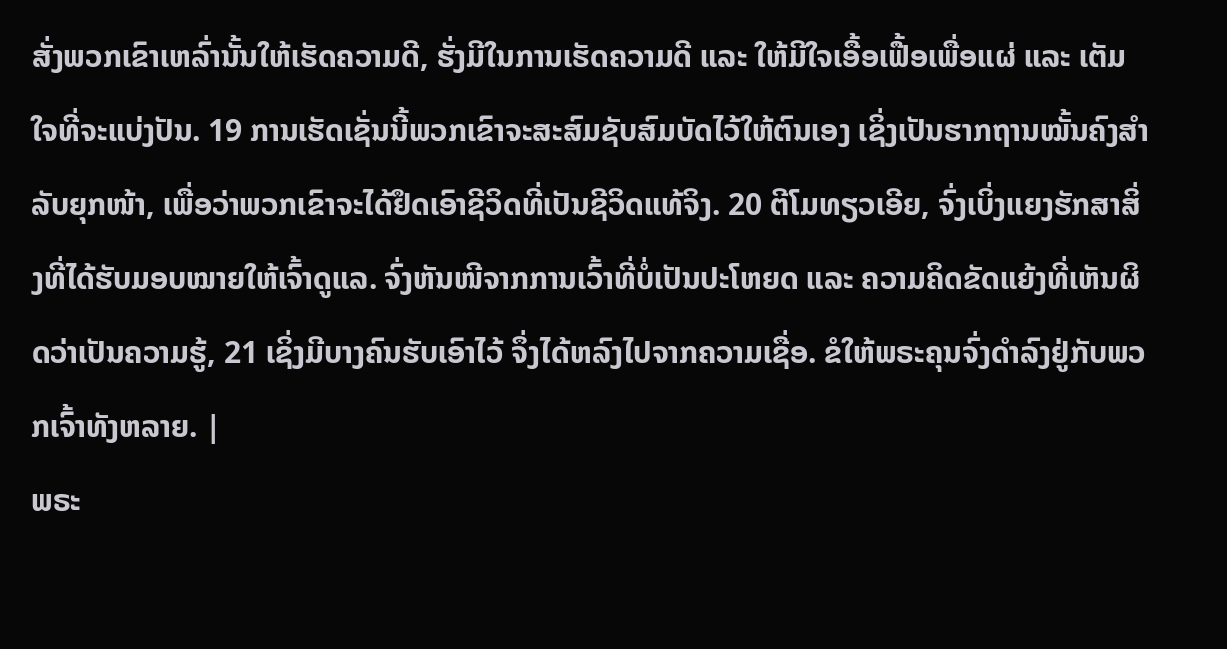ສັ່ງພວກເຂົາເຫລົ່ານັ້ນໃຫ້ເຮັດຄວາມດີ, ຮັ່ງມີໃນການເຮັດຄວາມດີ ແລະ ໃຫ້ມີໃຈເອື້ອເຟື້ອເພື່ອແຜ່ ແລະ ເຕັມໃຈທີ່ຈະແບ່ງປັນ. 19 ການເຮັດເຊັ່ນນີ້ພວກເຂົາຈະສະສົມຊັບສົມບັດໄວ້ໃຫ້ຕົນເອງ ເຊິ່ງເປັນຮາກຖານໝັ້ນຄົງສຳລັບຍຸກໜ້າ, ເພື່ອວ່າພວກເຂົາຈະໄດ້ຢຶດເອົາຊີວິດທີ່ເປັນຊີວິດແທ້ຈິງ. 20 ຕີໂມທຽວເອີຍ, ຈົ່ງເບິ່ງແຍງຮັກສາສິ່ງທີ່ໄດ້ຮັບມອບໝາຍໃຫ້ເຈົ້າດູແລ. ຈົ່ງຫັນໜີຈາກການເວົ້າທີ່ບໍ່ເປັນປະໂຫຍດ ແລະ ຄວາມຄິດຂັດແຍ້ງທີ່ເຫັນຜິດວ່າເປັນຄວາມຮູ້, 21 ເຊິ່ງມີບາງຄົນຮັບເອົາໄວ້ ຈຶ່ງໄດ້ຫລົງໄປຈາກຄວາມເຊື່ອ. ຂໍໃຫ້ພຣະຄຸນຈົ່ງດຳລົງຢູ່ກັບພວກເຈົ້າທັງຫລາຍ. |
ພຣະ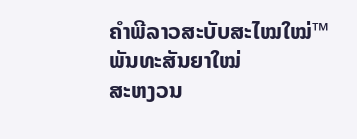ຄຳພີລາວສະບັບສະໄໝໃໝ່™ ພັນທະສັນຍາໃໝ່
ສະຫງວນ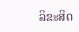ລິຂະສິດ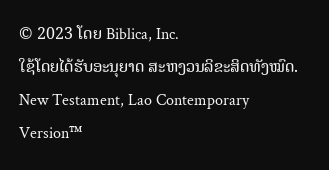© 2023 ໂດຍ Biblica, Inc.
ໃຊ້ໂດຍໄດ້ຮັບອະນຸຍາດ ສະຫງວນລິຂະສິດທັງໝົດ.
New Testament, Lao Contemporary Version™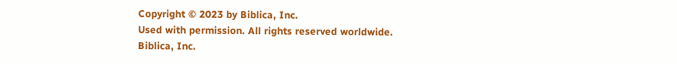Copyright © 2023 by Biblica, Inc.
Used with permission. All rights reserved worldwide.
Biblica, Inc.